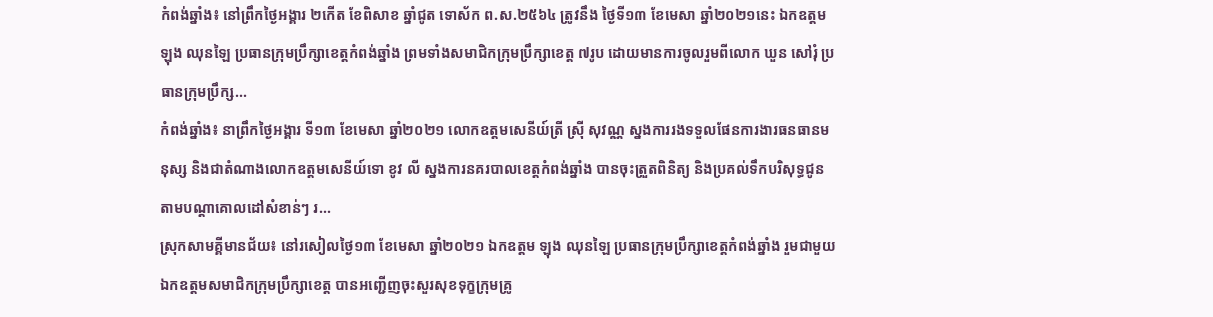កំពង់ឆ្នាំង៖ នៅព្រឹកថ្ងៃអង្គារ ២កើត ខែពិសាខ ឆ្នាំជូត ទោស័ក ព.ស.២៥៦៤ ត្រូវនឹង ថ្ងៃទី១៣ ខែមេសា ឆ្នាំ២០២១នេះ ឯកឧត្ដម ឡុង ឈុនឡៃ ប្រធានក្រុមប្រឹក្សាខេត្តកំពង់ឆ្នាំង ព្រមទាំងសមាជិកក្រុមប្រឹក្សាខេត្ត ៧រូប ដោយមានការចូលរួមពីលោក ឃួន សៅរុំ ប្រធានក្រុមប្រឹក្ស...
កំពង់ឆ្នាំង៖ នាព្រឹកថ្ងៃអង្គារ ទី១៣ ខែមេសា ឆ្នាំ២០២១ លោកឧត្តមសេនីយ៍ត្រី ស្រុី សុវណ្ណ ស្នងការរងទទួលផែនការងារធនធានមនុស្ស និងជាតំណាងលោកឧត្តមសេនីយ៍ទោ ខូវ លី ស្នងការនគរបាលខេត្តកំពង់ឆ្នាំង បានចុះត្រួតពិនិត្យ និងប្រគល់ទឹកបរិសុទ្ធជូនតាមបណ្តាគោលដៅសំខាន់ៗ រ...
ស្រុកសាមគ្គីមានជ័យ៖ នៅរសៀលថ្ងៃ១៣ ខែមេសា ឆ្នាំ២០២១ ឯកឧត្ដម ឡុង ឈុនឡៃ ប្រធានក្រុមប្រឹក្សាខេត្តកំពង់ឆ្នាំង រួមជាមួយឯកឧត្តមសមាជិកក្រុមប្រឹក្សាខេត្ត បានអញ្ជើញចុះសួរសុខទុក្ខក្រុមគ្រូ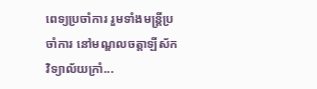ពេទ្យប្រចាំការ រួមទាំងមន្ត្រីប្រចាំការ នៅមណ្ឌលចត្តាឡីស័ក វិទ្យាល័យក្រាំ...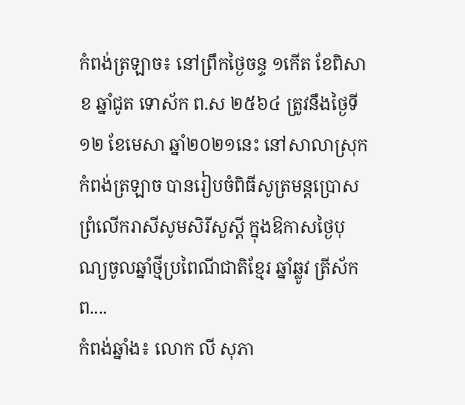កំពង់ត្រឡាច៖ នៅព្រឹកថ្ងៃចន្ទ ១កេីត ខែពិសាខ ឆ្នាំជូត ទោស័ក ព.ស ២៥៦៤ ត្រូវនឹងថ្ងៃទី១២ ខែមេសា ឆ្នាំ២០២១នេះ នៅសាលាស្រុកកំពង់ត្រឡាច បានរៀបចំពិធីសូត្រមន្តប្រោសព្រំលេីករាសីសូមសិរីសួស្តី ក្នុងឱកាសថ្ងៃបុណ្យចូលឆ្នាំថ្មីប្រពៃណីជាតិខ្មែរ ឆ្នាំឆ្លូវ ត្រីស័ក ព....
កំពង់ឆ្នាំង៖ លោក លី សុភា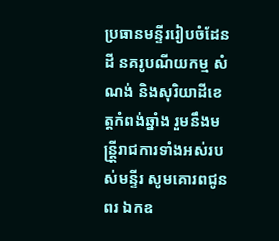ប្រធានមន្ទីររៀបចំដែនដី នគរូបណីយកម្ម សំណង់ និងសុរិយាដីខេត្តកំពង់ឆ្នាំង រួមនឹងមន្ត្តី្ររាជការទាំងអស់របស់មន្ទីរ សូមគោរពជូនពរ ឯកឧ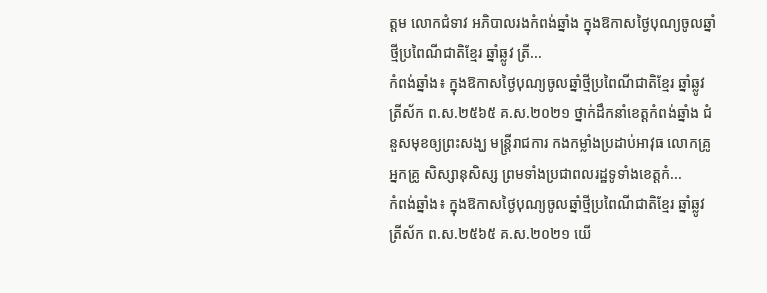ត្តម លោកជំទាវ អភិបាលរងកំពង់ឆ្នាំង ក្នុងឱកាសថ្ងៃបុណ្យចូលឆ្នាំថ្មីប្រពៃណីជាតិខ្មែរ ឆ្នាំឆ្លូវ ត្រី...
កំពង់ឆ្នាំង៖ ក្នុងឱកាសថ្ងៃបុណ្យចូលឆ្នាំថ្មីប្រពៃណីជាតិខ្មែរ ឆ្នាំឆ្លូវ ត្រីស័ក ព.ស.២៥៦៥ គ.ស.២០២១ ថ្នាក់ដឹកនាំខេត្តកំពង់ឆ្នាំង ជំនួសមុខឲ្យព្រះសង្ឃ មន្ត្រីរាជការ កងកម្លាំងប្រដាប់អាវុធ លោកគ្រូ អ្នកគ្រូ សិស្សានុសិស្ស ព្រមទាំងប្រជាពលរដ្ឋទូទាំងខេត្តកំ...
កំពង់ឆ្នាំង៖ ក្នុងឱកាសថ្ងៃបុណ្យចូលឆ្នាំថ្មីប្រពៃណីជាតិខ្មែរ ឆ្នាំឆ្លូវ ត្រីស័ក ព.ស.២៥៦៥ គ.ស.២០២១ យើ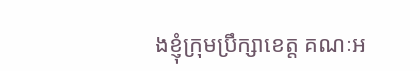ងខ្ញុំក្រុមប្រឹក្សាខេត្ត គណៈអ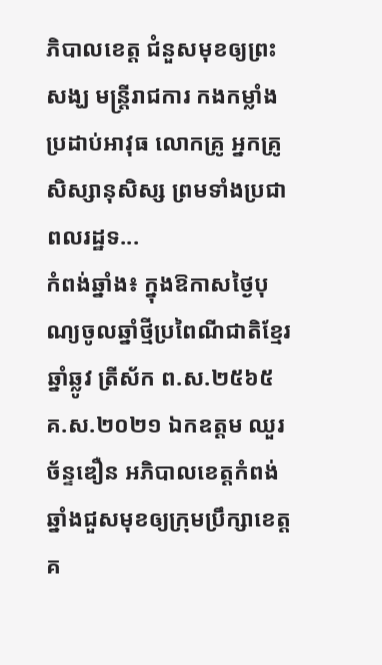ភិបាលខេត្ត ជំនួសមុខឲ្យព្រះសង្ឃ មន្ត្រីរាជការ កងកម្លាំងប្រដាប់អាវុធ លោកគ្រូ អ្នកគ្រូ សិស្សានុសិស្ស ព្រមទាំងប្រជាពលរដ្ឋទ...
កំពង់ឆ្នាំង៖ ក្នុងឱកាសថ្ងៃបុណ្យចូលឆ្នាំថ្មីប្រពៃណីជាតិខ្មែរ ឆ្នាំឆ្លូវ ត្រីស័ក ព.ស.២៥៦៥ គ.ស.២០២១ ឯកឧត្តម ឈួរ ច័ន្ទឌឿន អភិបាលខេត្តកំពង់ឆ្នាំងជួសមុខឲ្យក្រុមប្រឹក្សាខេត្ត គ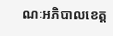ណៈអភិបាលខេត្ត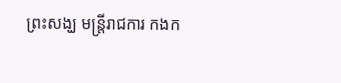ព្រះសង្ឃ មន្ត្រីរាជការ កងក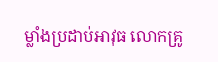ម្លាំងប្រដាប់អាវុធ លោកគ្រូ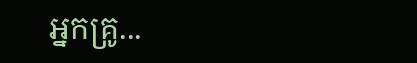អ្នកគ្រូ...